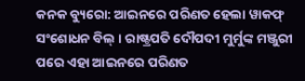କନକ ବ୍ୟୁରୋ: ଆଇନରେ ପରିଣତ ହେଲା ୱାକଫ୍ ସଂଶୋଧନ ବିଲ୍ । ରାଷ୍ଟ୍ରପତି ଦୌପଦୀ ମୁର୍ମୁଙ୍କ ମଞ୍ଜୁରୀ ପରେ ଏହା ଆଇନରେ ପରିଣତ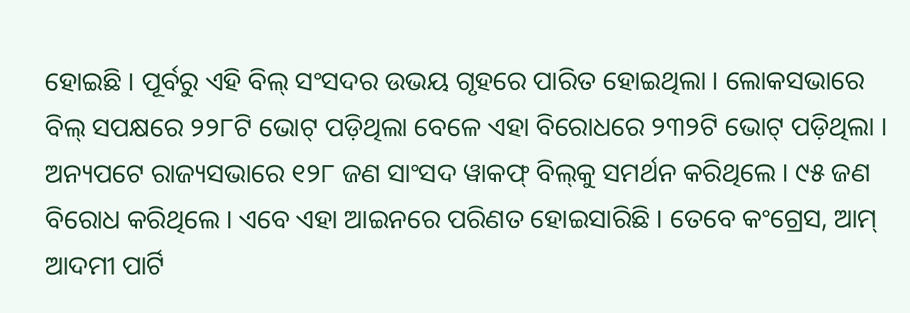ହୋଇଛି । ପୂର୍ବରୁ ଏହି ବିଲ୍ ସଂସଦର ଉଭୟ ଗୃହରେ ପାରିତ ହୋଇଥିଲା । ଲୋକସଭାରେ ବିଲ୍ ସପକ୍ଷରେ ୨୨୮ଟି ଭୋଟ୍ ପଡ଼ିଥିଲା ବେଳେ ଏହା ବିରୋଧରେ ୨୩୨ଟି ଭୋଟ୍ ପଡ଼ିଥିଲା । ଅନ୍ୟପଟେ ରାଜ୍ୟସଭାରେ ୧୨୮ ଜଣ ସାଂସଦ ୱାକଫ୍ ବିଲ୍‌କୁ ସମର୍ଥନ କରିଥିଲେ । ୯୫ ଜଣ ବିରୋଧ କରିଥିଲେ । ଏବେ ଏହା ଆଇନରେ ପରିଣତ ହୋଇସାରିଛି । ତେବେ କଂଗ୍ରେସ, ଆମ୍ ଆଦମୀ ପାର୍ଟି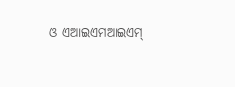ଓ ଏଆଇଏମଆଇଏମ୍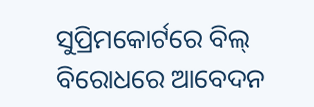ସୁପ୍ରିମକୋର୍ଟରେ ବିଲ୍ ବିରୋଧରେ ଆବେଦନ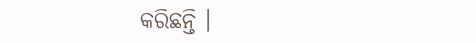କରିଛନ୍ତି ।